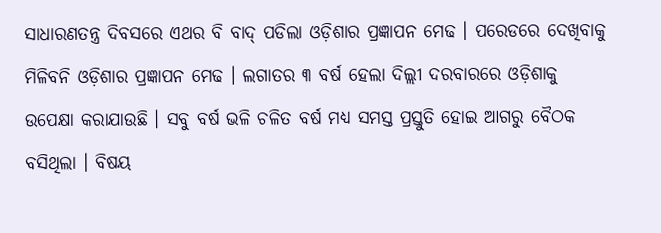ସାଧାରଣତନ୍ତ୍ର ଦିବସରେ ଏଥର ବି ବାଦ୍ ପଡିଲା ଓଡ଼ିଶାର ପ୍ରଜ୍ଞାପନ ମେଢ । ପରେଡରେ ଦେଖିବାକୁ ମିଳିବନି ଓଡ଼ିଶାର ପ୍ରଜ୍ଞାପନ ମେଢ । ଲଗାତର ୩ ବର୍ଷ ହେଲା ଦିଲ୍ଲୀ ଦରବାରରେ ଓଡ଼ିଶାକୁ ଉପେକ୍ଷା କରାଯାଉଛି । ସବୁ ବର୍ଷ ଭଳି ଚଳିତ ବର୍ଷ ମଧ୍ୟ ସମସ୍ତ ପ୍ରସ୍ତୁତି ହୋଇ ଆଗରୁ ବୈଠକ ବସିଥିଲା । ବିଷୟ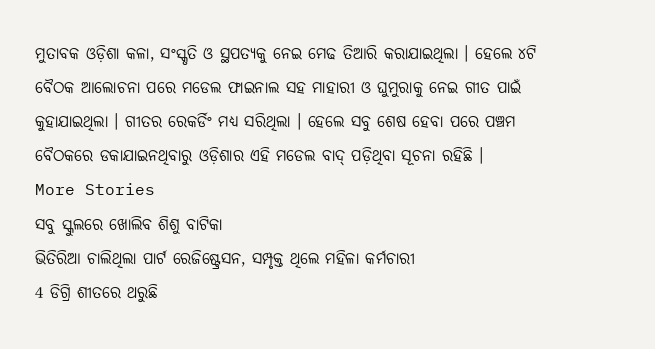ମୁତାବକ ଓଡ଼ିଶା କଳା, ସଂସ୍କୃତି ଓ ସ୍ଥପତ୍ୟକୁ ନେଇ ମେଢ ତିଆରି କରାଯାଇଥିଲା । ହେଲେ ୪ଟି ବୈଠକ ଆଲୋଚନା ପରେ ମଡେଲ ଫାଇନାଲ ସହ ମାହାରୀ ଓ ଘୁମୁରାକୁ ନେଇ ଗୀତ ପାଇଁ କୁହାଯାଇଥିଲା । ଗୀତର ରେକର୍ଡିଂ ମଧ୍ୟ ସରିଥିଲା । ହେଲେ ସବୁ ଶେଷ ହେବା ପରେ ପଞ୍ଚମ ବୈଠକରେ ଡକାଯାଇନଥିବାରୁ ଓଡ଼ିଶାର ଏହି ମଡେଲ ବାଦ୍ ପଡ଼ିଥିବା ସୂଚନା ରହିଛି ।
More Stories
ସବୁ ସ୍କୁଲରେ ଖୋଲିବ ଶିଶୁ ବାଟିକା
ଭିତିରିଆ ଚାଲିଥିଲା ପାର୍ଟ ରେଜିଷ୍ଟ୍ରେସନ, ସମ୍ପୃକ୍ତ ଥିଲେ ମହିଳା କର୍ମଚାରୀ
4 ଡିଗ୍ରି ଶୀତରେ ଥରୁଛି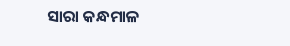ସାରା କନ୍ଧମାଳ